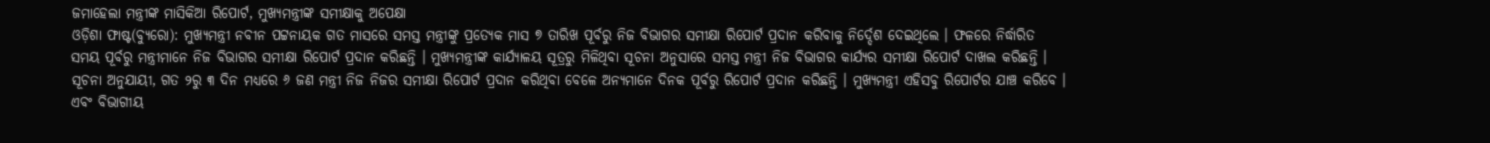ଜମାହେଲା ମନ୍ତ୍ରୀଙ୍କ ମାସିକିଆ ରିପୋର୍ଟ, ମୁଖ୍ୟମନ୍ତ୍ରୀଙ୍କ ସମୀକ୍ଷାକୁ ଅପେକ୍ଷା
ଓଡ଼ିଶା ଫାଷ୍ଟ(ବ୍ୟୁରୋ): ମୁଖ୍ୟମନ୍ତ୍ରୀ ନବୀନ ପଟ୍ଟନାୟକ ଗତ ମାସରେ ସମସ୍ତ ମନ୍ତ୍ରୀଙ୍କୁ ପ୍ରତ୍ୟେକ ମାସ ୭ ତାରିଖ ପୂର୍ବରୁ ନିଜ ବିଭାଗର ସମୀକ୍ଷା ରିପୋର୍ଟ ପ୍ରଦାନ କରିବାକୁ ନିର୍ଦ୍ଦେଶ ଦେଇଥିଲେ । ଫଳରେ ନିର୍ଦ୍ଧାରିତ ସମୟ ପୂର୍ବରୁ ମନ୍ତ୍ରୀମାନେ ନିଜ ବିଭାଗର ସମୀକ୍ଷା ରିପୋର୍ଟ ପ୍ରଦାନ କରିଛନ୍ତି । ମୁଖ୍ୟମନ୍ତ୍ରୀଙ୍କ କାର୍ଯ୍ୟାଳୟ ସୂତ୍ରରୁ ମିଳିଥିବା ସୂଚନା ଅନୁସାରେ ସମସ୍ତ ମନ୍ତ୍ରୀ ନିଜ ବିଭାଗର କାର୍ଯ୍ୟର ସମୀକ୍ଷା ରିପୋର୍ଟ ଦାଖଲ କରିଛନ୍ତି ।
ସୂଚନା ଅନୁଯାୟୀ, ଗତ ୨ରୁ ୩ ଦିନ ମଧ୍ୟରେ ୬ ଜଣ ମନ୍ତ୍ରୀ ନିଜ ନିଜର ସମୀକ୍ଷା ରିପୋର୍ଟ ପ୍ରଦାନ କରିଥିବା ବେଳେ ଅନ୍ୟମାନେ ଦିନକ ପୂର୍ବରୁ ରିପୋର୍ଟ ପ୍ରଦାନ କରିଛନ୍ତି । ମୁଖ୍ୟମନ୍ତ୍ରୀ ଏହିସବୁ ରିପୋର୍ଟର ଯାଞ୍ଚ କରିବେ । ଏବଂ ବିଭାଗୀୟ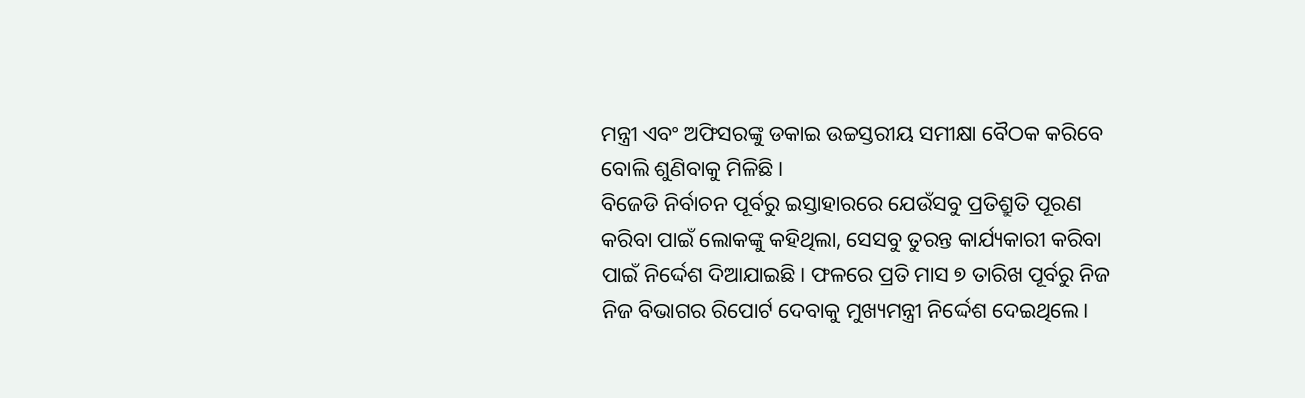ମନ୍ତ୍ରୀ ଏବଂ ଅଫିସରଙ୍କୁ ଡକାଇ ଉଚ୍ଚସ୍ତରୀୟ ସମୀକ୍ଷା ବୈଠକ କରିବେ ବୋଲି ଶୁଣିବାକୁ ମିଳିଛି ।
ବିଜେଡି ନିର୍ବାଚନ ପୂର୍ବରୁ ଇସ୍ତାହାରରେ ଯେଉଁସବୁ ପ୍ରତିଶ୍ରୁତି ପୂରଣ କରିବା ପାଇଁ ଲୋକଙ୍କୁ କହିଥିଲା, ସେସବୁ ତୁରନ୍ତ କାର୍ଯ୍ୟକାରୀ କରିବା ପାଇଁ ନିର୍ଦ୍ଦେଶ ଦିଆଯାଇଛି। ଫଳରେ ପ୍ରତି ମାସ ୭ ତାରିଖ ପୂର୍ବରୁ ନିଜ ନିଜ ବିଭାଗର ରିପୋର୍ଟ ଦେବାକୁ ମୁଖ୍ୟମନ୍ତ୍ରୀ ନିର୍ଦ୍ଦେଶ ଦେଇଥିଲେ।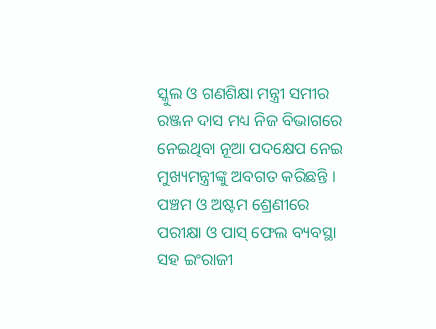ସ୍କୁଲ ଓ ଗଣଶିକ୍ଷା ମନ୍ତ୍ରୀ ସମୀର ରଞ୍ଜନ ଦାସ ମଧ୍ୟ ନିଜ ବିଭାଗରେ ନେଇଥିବା ନୂଆ ପଦକ୍ଷେପ ନେଇ ମୁଖ୍ୟମନ୍ତ୍ରୀଙ୍କୁ ଅବଗତ କରିଛନ୍ତି । ପଞ୍ଚମ ଓ ଅଷ୍ଟମ ଶ୍ରେଣୀରେ ପରୀକ୍ଷା ଓ ପାସ୍ ଫେଲ ବ୍ୟବସ୍ଥା ସହ ଇଂରାଜୀ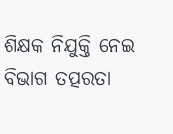ଶିକ୍ଷକ ନିଯୁକ୍ତି ନେଇ ବିଭାଗ ତତ୍ପରତା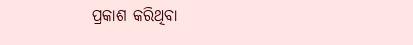ପ୍ରକାଶ କରିଥିବା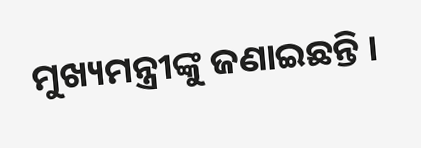ମୁଖ୍ୟମନ୍ତ୍ରୀଙ୍କୁ ଜଣାଇଛନ୍ତି ।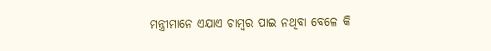ମନ୍ତ୍ରୀମାନେ ଏଯାଏ ଚାମ୍ବର ପାଇ ନଥିବା ବେଳେ କି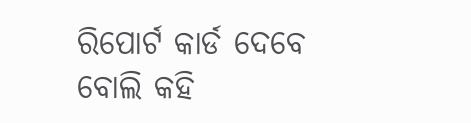ରିପୋର୍ଟ କାର୍ଡ ଦେବେ ବୋଲି କହି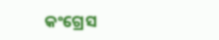କଂଗ୍ରେସ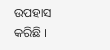ଉପହାସ କରିଛି ।